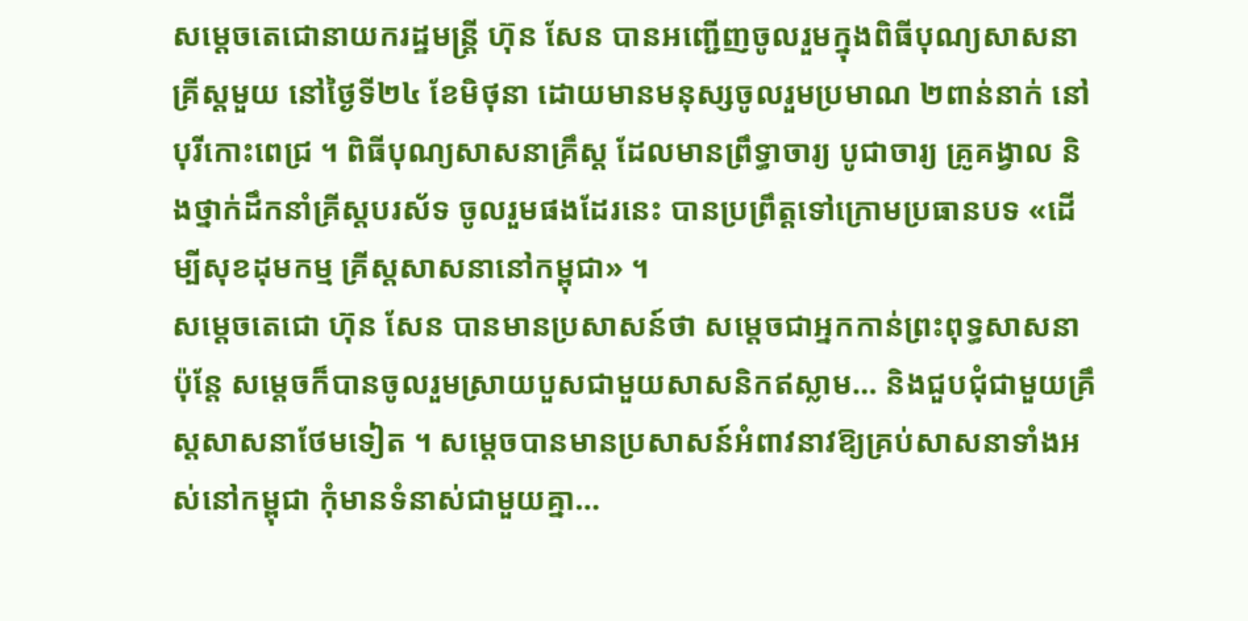សម្តេចតេជោនាយករដ្ឋមន្រ្តី ហ៊ុន សែន បានអញ្ជើញចូលរួមក្នុងពិធីបុណ្យសាសនាគ្រីស្តមួយ នៅថ្ងៃទី២៤ ខែមិថុនា ដោយមានមនុស្សចូលរួមប្រមាណ ២ពាន់នាក់ នៅបុរីកោះពេជ្រ ។ ពិធីបុណ្យសាសនាគ្រឹស្ត ដែលមានព្រឹទ្ធាចារ្យ បូជាចារ្យ គ្រូគង្វាល និងថ្នាក់ដឹកនាំគ្រីស្តបរស័ទ ចូលរួមផងដែរនេះ បានប្រព្រឹត្តទៅក្រោមប្រធានបទ «ដើម្បីសុខដុមកម្ម គ្រីស្តសាសនានៅកម្ពុជា» ។
សម្តេចតេជោ ហ៊ុន សែន បានមានប្រសាសន៍ថា សម្តេចជាអ្នកកាន់ព្រះពុទ្ធសាសនា ប៉ុន្តែ សម្តេចក៏បានចូលរួមស្រាយបួសជាមួយសាសនិកឥស្លាម… និងជួបជុំជាមួយគ្រឹស្តសាសនាថែមទៀត ។ សម្តេចបានមានប្រសាសន៍អំពាវនាវឱ្យគ្រប់សាសនាទាំងអស់នៅកម្ពុជា កុំមានទំនាស់ជាមួយគ្នា…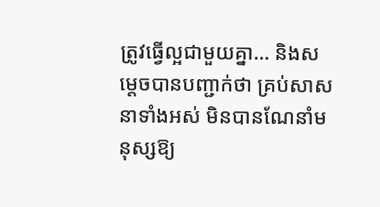ត្រូវធ្វើល្អជាមួយគ្នា… និងសម្តេចបានបញ្ជាក់ថា គ្រប់សាសនាទាំងអស់ មិនបានណែនាំមនុស្សឱ្យ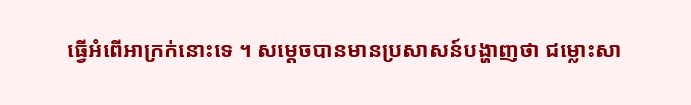ធ្វើអំពើអាក្រក់នោះទេ ។ សម្តេចបានមានប្រសាសន៍បង្ហាញថា ជម្លោះសា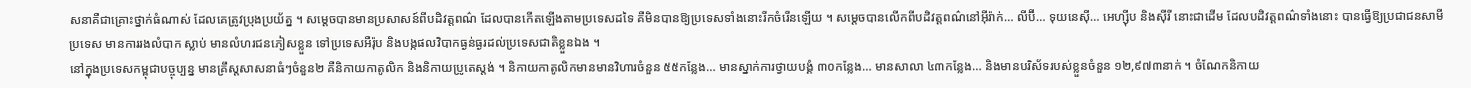សនាគឺជាគ្រោះថ្នាក់ធំណាស់ ដែលគេត្រូវប្រុងប្រយ័ត្ន ។ សម្តេចបានមានប្រសាសន៍ពីបដិវត្តពណ៌ ដែលបានកើតឡើងតាមប្រទេសដទៃ គឺមិនបានឱ្យប្រទេសទាំងនោះរីកចំរើនឡើយ ។ សម្តេចបានលើកពីបដិវត្តពណ៌នៅអ៊ីរ៉ាក់… លីប៊ី… ទុយនេស៊ី… អេហ្ស៊ីប និងស៊ីរី នោះជាដើម ដែលបដិវត្តពណ៌ទាំងនោះ បានធ្វើឱ្យប្រជាជនសាមីប្រទេស មានការរងលំបាក ស្លាប់ មានលំហរជនភៀសខ្លួន ទៅប្រទេសអឺរ៉ុប និងបង្កផលវិបាកធ្ងន់ធ្ងរដល់ប្រទេសជាតិខ្លួនឯង ។
នៅក្នុងប្រទេសកម្ពុជាបច្ចុប្បន្ន មានគ្រឹស្តសាសនាធំៗចំនួន២ គឺនិកាយកាតូលិក និងនិកាយប្រូតេស្តង់ ។ និកាយកាតូលិកមានមានវិហារចំនួន ៥៥កន្លែង… មានស្នាក់ការថ្វាយបង្គំ ៣០កន្លែង… មានសាលា ៤៣កន្លែង… និងមានបរិស័ទរបស់ខ្លួនចំនួន ១២,៩៧៣នាក់ ។ ចំណែកនិកាយ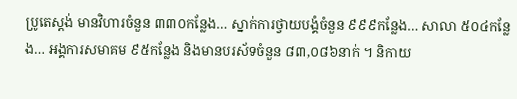ប្រូតេស្តង់ មានវិហារចំនួន ៣៣០កន្លែង… ស្នាក់ការថ្វាយបង្គំចំនួន ៩៩៩កន្លែង… សាលា ៥០៤កន្លែង… អង្គការសមាគម ៩៥កន្លែង និងមានបរស័ទចំនួន ៨៣,០៨៦នាក់ ។ និកាយ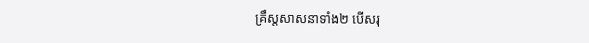គ្រឹស្តសាសនាទាំង២ បើសរុ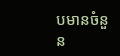បមានចំនួន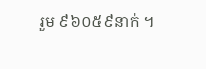រួម ៩៦០៥៩នាក់ ។